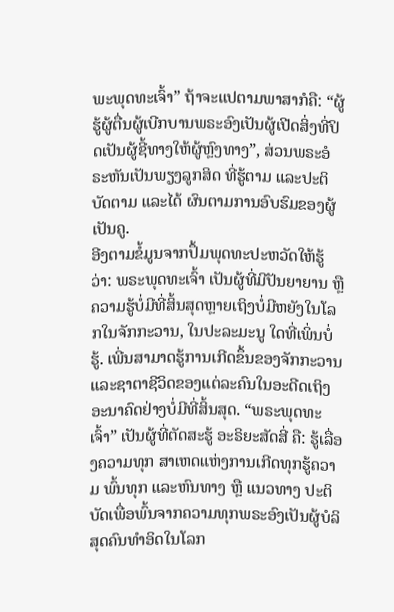ພະພຸດທະເຈົ້າ” ຖ້າຈະແປຕາມພາສາກໍຄື: “ຜູ້ຮູ້ຜູ້ຕື່ນຜູ້ເບີກບານພຣະອົງເປັນຜູ້ເປີດສິ່ງທີ່ປິດເປັນຜູ້ຊີ້ທາງໃຫ້ຜູ້ຫຼົງທາງ”, ສ່ວນພຣະອໍຣະຫັນເປັນພຽງລູກສິດ ທີ່ຮູ້ຕາມ ແລະປະຕິບັດຕາມ ແລະໄດ້ ຜົນຕາມການອົບຮົມຂອງຜູ້ເປັນຄູ.
ອີງຕາມຂໍ້ມູນຈາກປຶ້ມພຸດທະປະຫວັດໃຫ້ຮູ້ວ່າ: ພຣະພຸດທະເຈົ້າ ເປັນຜູ້ທີ່ມີປັນຍາຍານ ຫຼື ຄວາມຮູ້ບໍ່ມີທີ່ສິ້ນສຸດຫຼາຍເຖິງບໍ່ມີຫຍັງໃນໂລກໃນຈັກກະວານ, ໃນປະລະມະນູ ໃດທີ່ເພິ່ນບໍ່ຮູ້. ເພີ່ນສາມາດຮູ້ການເກີດຂຶ້ນຂອງຈັກກະວານ ແລະຊາຕາຊີວິດຂອງແຕ່ລະຄົນໃນອະດີດເຖິງອະນາຄົດຢ່າງບໍ່ມີທີ່ສິ້ນສຸດ. “ພຣະພຸດທະເຈົ້າ” ເປັນຜູ້ທີ່ຕັດສະຮູ້ ອະຣິຍະສັດສີ່ ຄື: ຮູ້ເລື່ອງຄວາມທຸກ ສາເຫດແຫ່ງການເກີດທຸກຮູ້ຄວາມ ພົ້ນທຸກ ແລະຫົນທາງ ຫຼື ແນວທາງ ປະຕິບັດເພື່ອພົ້ນຈາກຄວາມທຸກພຣະອົງເປັນຜູ້ບໍລິສຸດຄົນທໍາອິດໃນໂລກ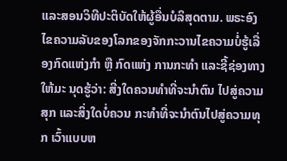ແລະສອນວິທີປະຕິບັດໃຫ້ຜູ້ອື່ນບໍລິສຸດຕາມ. ພຣະອົງໄຂຄວາມລັບຂອງໂລກຂອງຈັກກະວານໄຂຄວາມບໍ່ຮູ້ເລື່ອງກົດແຫ່ງກໍາ ຫຼື ກົດແຫ່ງ ການກະທໍາ ແລະຊີ້ຊ່ອງທາງໃຫ້ມະ ນຸດຮູ້ວ່າ: ສີ່ງໃດຄວນທໍາທີ່ຈະນໍາຕົນ ໄປສູ່ຄວາມສຸກ ແລະສິ່ງໃດບໍ່ຄວນ ກະທໍາທີ່ຈະນໍາຕົນໄປສູ່ຄວາມທຸກ ເວົ້າແບບຫ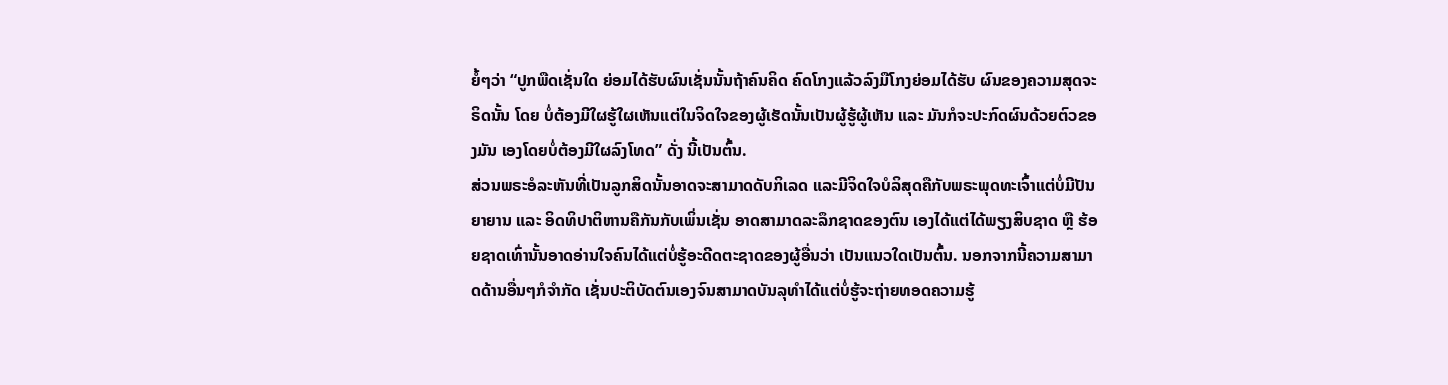ຍໍ້ໆວ່າ “ປູກພືດເຊັ່ນໃດ ຍ່ອມໄດ້ຮັບຜົນເຊັ່ນນັ້ນຖ້າຄົນຄິດ ຄົດໂກງແລ້ວລົງມືໂກງຍ່ອມໄດ້ຮັບ ຜົນຂອງຄວາມສຸດຈະຣິດນັ້ນ ໂດຍ ບໍ່ຕ້ອງມີໃຜຮູ້ໃຜເຫັນແຕ່ໃນຈິດໃຈຂອງຜູ້ເຮັດນັ້ນເປັນຜູ້ຮູ້ຜູ້ເຫັນ ແລະ ມັນກໍຈະປະກົດຜົນດ້ວຍຕົວຂອງມັນ ເອງໂດຍບໍ່ຕ້ອງມີໃຜລົງໂທດ” ດັ່ງ ນີ້ເປັນຕົ້ນ.
ສ່ວນພຣະອໍລະຫັນທີ່ເປັນລູກສິດນັ້ນອາດຈະສາມາດດັບກິເລດ ແລະມີຈິດໃຈບໍລິສຸດຄືກັບພຣະພຸດທະເຈົ້າແຕ່ບໍ່ມີປັນຍາຍານ ແລະ ອິດທິປາຕິຫານຄືກັນກັບເພິ່ນເຊັ່ນ ອາດສາມາດລະລຶກຊາດຂອງຕົນ ເອງໄດ້ແຕ່ໄດ້ພຽງສິບຊາດ ຫຼື ຮ້ອຍຊາດເທົ່ານັ້ນອາດອ່ານໃຈຄົນໄດ້ແຕ່ບໍ່ຮູ້ອະດີດຕະຊາດຂອງຜູ້ອື່ນວ່າ ເປັນແນວໃດເປັນຕົ້ນ. ນອກຈາກນີ້ຄວາມສາມາດດ້ານອື່ນໆກໍຈໍາກັດ ເຊັ່ນປະຕິບັດຕົນເອງຈົນສາມາດບັນລຸທຳໄດ້ແຕ່ບໍ່ຮູ້ຈະຖ່າຍທອດຄວາມຮູ້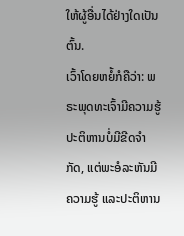ໃຫ້ຜູ້ອື່ນໄດ້ຢ່າງໃດເປັນຕົ້ນ.
ເວົ້າໂດຍຫຍໍ້ກໍຄືວ່າ: ພຣະພຸດທະເຈົ້າມີຄວາມຮູ້ປະຕິຫານບໍ່ມີຂີດຈໍາກັດ, ແຕ່ພະອໍລະຫັນມີຄວາມຮູ້ ແລະປະຕິຫານ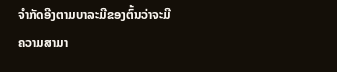ຈໍາກັດອີງຕາມບາລະມີຂອງຕົ້ນວ່າຈະມີຄວາມສາມາ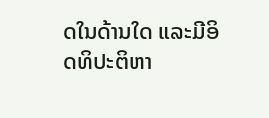ດໃນດ້ານໃດ ແລະມີອິດທິປະຕິຫາ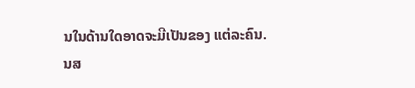ນໃນດ້ານໃດອາດຈະມີເປັນຂອງ ແຕ່ລະຄົນ.
ນສ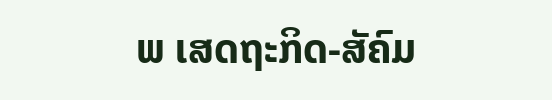ພ ເສດຖະກິດ-ສັຄົມ